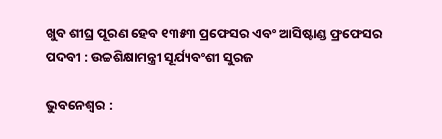ଖୁବ ଶୀଘ୍ର ପୂରଣ ହେବ ୧୩୫୩ ପ୍ରଫେସର ଏବଂ ଆସିଷ୍ଟାଣ୍ଡ ଫ୍ରଫେସର ପଦବୀ : ଉଚ୍ଚଶିକ୍ଷାମନ୍ତ୍ରୀ ସୂର୍ଯ୍ୟବଂଶୀ ସୁରଜ

ଭୁବନେଶ୍ୱର :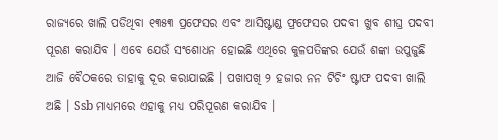ରାଜ୍ୟରେ ଖାଲି ପଡିଥିବା ୧୩୫୩ ପ୍ରଫେସର ଏବଂ ଆସିଷ୍ଟାଣ୍ଡ ଫ୍ରଫେସର ପଦବୀ ଖୁବ ଶୀଘ୍ର ପଦବୀ ପୂରଣ କରାଯିବ । ଏବେ ଯେଉଁ ସଂଶୋଧନ ହୋଇଛି ଏଥିରେ କୁଳପତିଙ୍କର ଯେଉଁ ଶଙ୍କା ଉପୁଜୁଛି ଆଜି ବୈଠକରେ ତାହାକୁ ଦୂର କରାଯାଇଛି । ପଖାପଖି ୨ ହଜାର ନନ ଟିଚିଂ ଷ୍ଟାଫ ପଦବୀ ଖାଲି ଅଛି । Ssb ମାଧ୍ୟମରେ ଏହାକୁ ମଧ୍ୟ ପରିପୂରଣ କରାଯିବ ।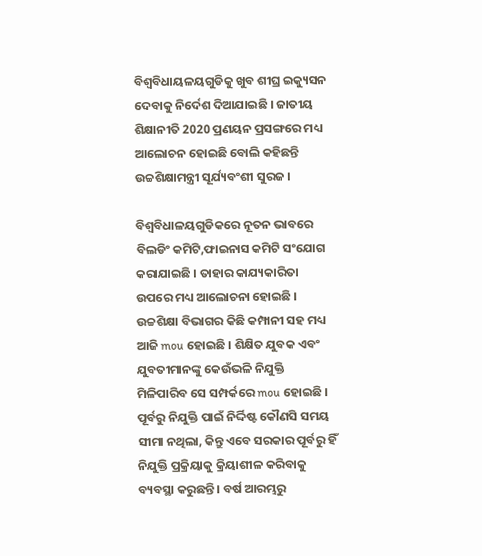ବିଶ୍ୱବିଧାୟଳୟଗୁଡିକୁ ଖୁବ ଶୀଘ୍ର ଇକ୍ୟୁସନ ଦେବାକୁ ନିର୍ଦେଶ ଦିଆଯାଇଛି । ଜାତୀୟ ଶିକ୍ଷାନୀତି 2020 ପ୍ରଣୟନ ପ୍ରସଙ୍ଗରେ ମଧ୍ୟ ଆଲୋଚନ ହୋଇଛି ବୋଲି କହିଛନ୍ତି ଉଚ୍ଚଶିକ୍ଷାମନ୍ତ୍ରୀ ସୂର୍ଯ୍ୟବଂଶୀ ସୁରଜ ।

ବିଶ୍ୱବିଧାଳୟଗୁଡିକରେ ନୂତନ ଭାବରେ ବିଲଡିଂ କମିଟି,ଫାଇନାସ କମିଟି ସଂଯୋଗ କରାଯାଇଛି । ତାହାର କାଯ୍ୟକାରିତା ଉପରେ ମଧ୍ୟ ଆଲୋଚନା ହୋଇଛି । ଉଚ୍ଚଶିକ୍ଷା ବିଭାଗର କିଛି କମ୍ପାନୀ ସହ ମଧ୍ୟ ଆଜି mou ହୋଇଛି । ଶିକ୍ଷିତ ଯୁବକ ଏବଂ ଯୁବତୀମାନଙ୍କୁ କେଉଁଭଳି ନିଯୁକ୍ତି ମିଳିପାରିବ ସେ ସମ୍ପର୍କରେ mou ହୋଇଛି ।  ପୂର୍ବରୁ ନିଯୁକ୍ତି ପାଇଁ ନିର୍ଦ୍ଦିଷ୍ଟ କୌଣସି ସମୟ ସୀମା ନଥିଲା, କିନ୍ତୁ ଏବେ ସରକାର ପୂର୍ବରୁ ହିଁ ନିଯୁକ୍ତି ପ୍ରକ୍ରିୟାକୁ କ୍ରିୟାଶୀଳ କରିବାକୁ ବ୍ୟବସ୍ଥା କରୁଛନ୍ତି । ବର୍ଷ ଆରମ୍ଭରୁ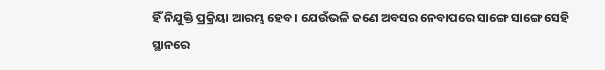ହିଁ ନିଯୁକ୍ତି ପ୍ରକ୍ରିୟା ଆରମ୍ଭ ହେବ । ଯେଉଁଭଳି ଜଣେ ଅବସର ନେବାପରେ ସାଙ୍ଗେ ସାଙ୍ଗେ ସେହି ସ୍ଥାନରେ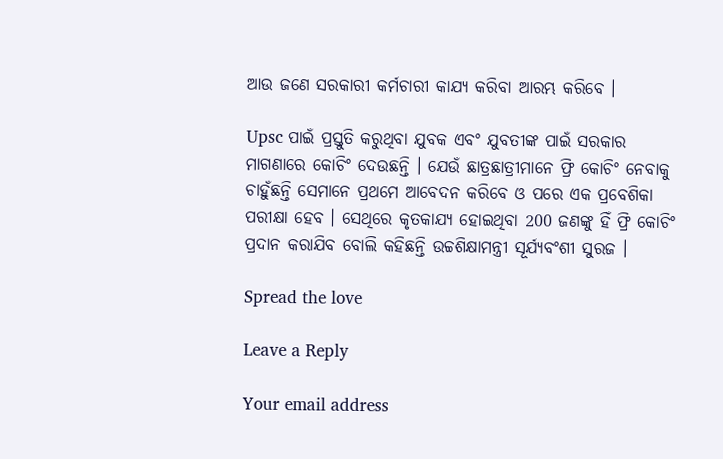ଆଉ ଜଣେ ସରକାରୀ କର୍ମଚାରୀ କାଯ୍ୟ କରିବା ଆରମ୍ଭ କରିବେ ।

Upsc ପାଇଁ ପ୍ରସ୍ତୁତି କରୁଥିବା ଯୁବକ ଏବଂ ଯୁବତୀଙ୍କ ପାଇଁ ସରକାର ମାଗଣାରେ କୋଚିଂ ଦେଉଛନ୍ତି । ଯେଉଁ ଛାତ୍ରଛାତ୍ରୀମାନେ ଫ୍ରି କୋଚିଂ ନେବାକୁ ଚାହୁଁଛନ୍ତି ସେମାନେ ପ୍ରଥମେ ଆବେଦନ କରିବେ ଓ ପରେ ଏକ ପ୍ରବେଶିକା ପରୀକ୍ଷା ହେବ । ସେଥିରେ କୃତକାଯ୍ୟ ହୋଇଥିବା 200 ଜଣଙ୍କୁ ହିଁ ଫ୍ରି କୋଚିଂ ପ୍ରଦାନ କରାଯିବ ବୋଲି କହିଛନ୍ତି ଉଚ୍ଚଶିକ୍ଷାମନ୍ତ୍ରୀ ସୂର୍ଯ୍ୟବଂଶୀ ସୁରଜ ।

Spread the love

Leave a Reply

Your email address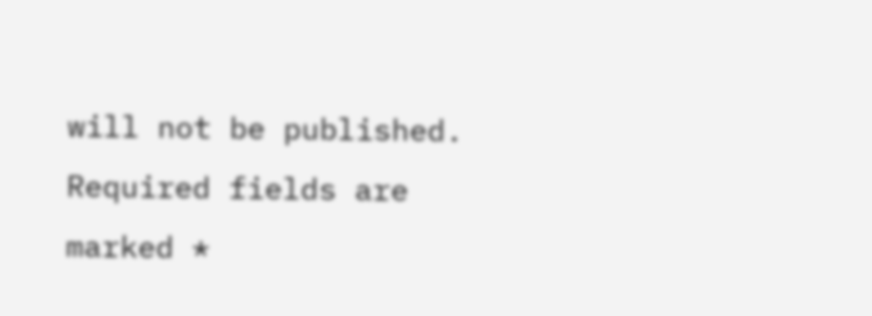will not be published. Required fields are marked *